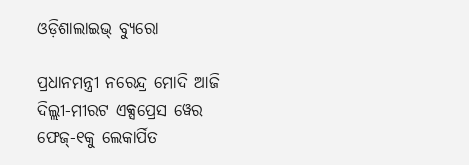ଓଡ଼ିଶାଲାଇଭ୍ ବ୍ୟୁରୋ

ପ୍ରଧାନମନ୍ତ୍ରୀ ନରେନ୍ଦ୍ର ମୋଦି ଆଜି ଦିଲ୍ଲୀ-ମୀରଟ ଏକ୍ସପ୍ରେସ ୱେର ଫେଜ୍-୧କୁ ଲେକାର୍ପିତ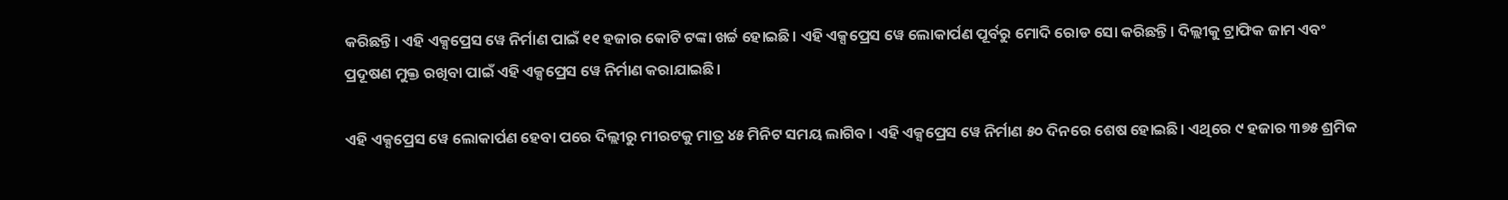କରିଛନ୍ତି। ଏହି ଏକ୍ସପ୍ରେସ ୱେ ନିର୍ମାଣ ପାଇଁ ୧୧ ହଜାର କୋଟି ଟଙ୍କା ଖର୍ଚ୍ଚ ହୋଇଛି। ଏହି ଏକ୍ସପ୍ରେସ ୱେ ଲୋକାର୍ପଣ ପୂର୍ବରୁ ମୋଦି ରୋଡ ସୋ କରିଛନ୍ତି। ଦିଲ୍ଲୀକୁ ଟ୍ରାଫିକ ଜାମ ଏବଂ ପ୍ରଦୂଷଣ ମୁକ୍ତ ରଖିବା ପାଇଁ ଏହି ଏକ୍ସପ୍ରେସ ୱେ ନିର୍ମାଣ କରାଯାଇଛି।

ଏହି ଏକ୍ସପ୍ରେସ ୱେ ଲୋକାର୍ପଣ ହେବା ପରେ ଦିଲ୍ଲୀରୁ ମୀରଟକୁ ମାତ୍ର ୪୫ ମିନିଟ ସମୟ ଲାଗିବ। ଏହି ଏକ୍ସପ୍ରେସ ୱେ ନିର୍ମାଣ ୫୦ ଦିନରେ ଶେଷ ହୋଇଛି। ଏଥିରେ ୯ ହଜାର ୩୭୫ ଶ୍ରମିକ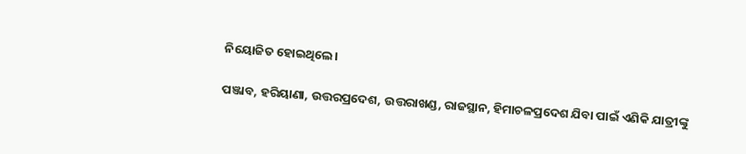ନିୟୋଜିତ ହୋଇଥିଲେ।

ପଞ୍ଜାବ, ହରିୟାଣା, ଉତ୍ତରପ୍ରଦେଶ, ଉତ୍ତରାଖଣ୍ଡ, ରାଜସ୍ଥାନ, ହିମାଚଳପ୍ରଦେଶ ଯିବା ପାଇଁ ଏଣିକି ଯାତ୍ରୀଙ୍କୁ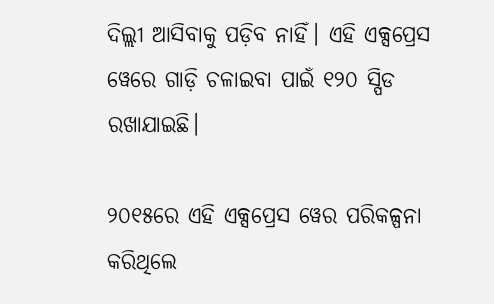ଦିଲ୍ଲୀ ଆସିବାକୁ ପଡ଼ିବ ନାହିଁ। ଏହି ଏକ୍ସପ୍ରେସ ୱେରେ ଗାଡ଼ି ଚଳାଇବା ପାଇଁ ୧୨୦ ସ୍ପିଡ ରଖାଯାଇଛି।

୨୦୧୫ରେ ଏହି ଏକ୍ସପ୍ରେସ ୱେର ପରିକଳ୍ପନା କରିଥିଲେ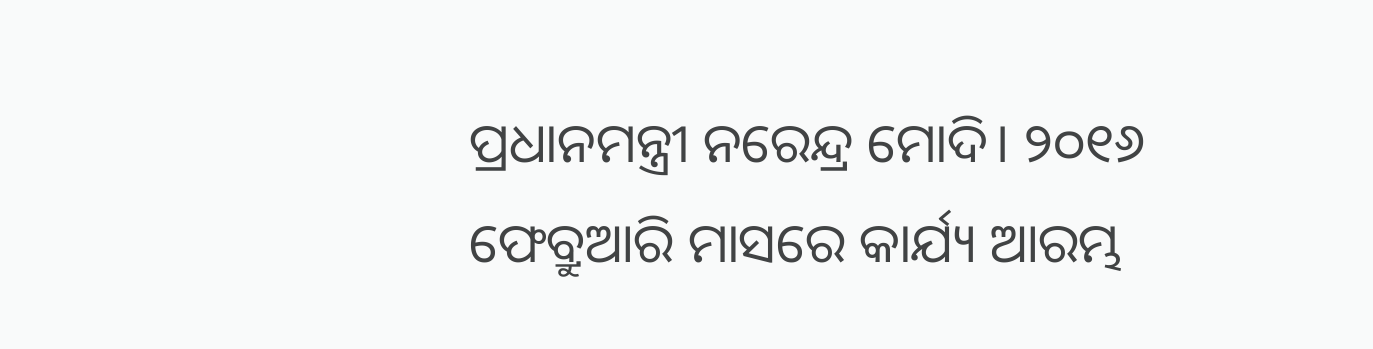ପ୍ରଧାନମନ୍ତ୍ରୀ ନରେନ୍ଦ୍ର ମୋଦି। ୨୦୧୬ ଫେବ୍ରୁଆରି ମାସରେ କାର୍ଯ୍ୟ ଆରମ୍ଭ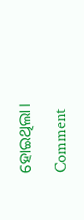ହୋଇଥିଲା।

Comment